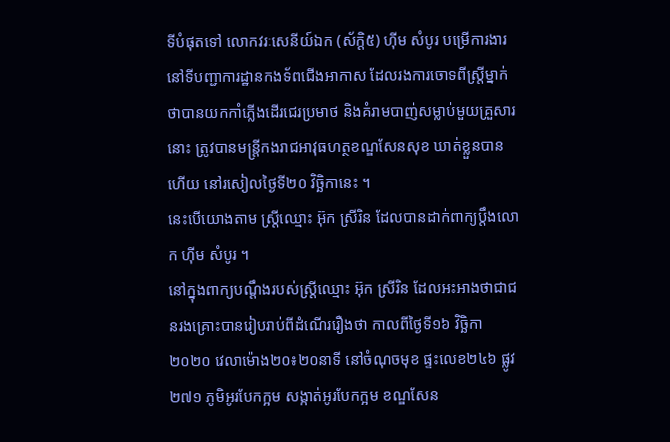ទីបំផុតទៅ លោកវរៈសេនីយ៍ឯក (ស័ក្តិ៥) ហ៊ីម សំបូរ បម្រើការងារនៅទីបញ្ជាការដ្ឋានកងទ័ពជើងអាកាស ដែលរងការចោទពីស្ត្រីម្នាក់ ថាបានយកកាំភ្លើងដើរជេរប្រមាថ និងគំរាមបាញ់សម្លាប់មួយគ្រួសារនោះ ត្រូវបានមន្ត្រីកងរាជអាវុធហត្ថខណ្ឌសែនសុខ ឃាត់ខ្លួនបានហើយ នៅរសៀលថ្ងៃទី២០ វិច្ឆិកានេះ ។
នេះបើយោងតាម ស្ត្រីឈ្មោះ អ៊ុក ស្រីរិន ដែលបានដាក់ពាក្យប្តឹងលោក ហ៊ីម សំបូរ ។
នៅក្នុងពាក្យបណ្តឹងរបស់ស្ត្រីឈ្មោះ អ៊ុក ស្រីរិន ដែលអះអាងថាជាជនរងគ្រោះបានរៀបរាប់ពីដំណើររឿងថា កាលពីថ្ងៃទី១៦ វិច្ឆិកា ២០២០ វេលាម៉ោង២០៖២០នាទី នៅចំណុចមុខ ផ្ទះលេខ២៤៦ ផ្លូវ២៧១ ភូមិអូរបែកក្អម សង្កាត់អូរបែកក្អម ខណ្ឌសែន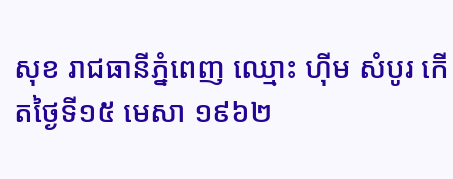សុខ រាជធានីភ្នំពេញ ឈ្មោះ ហ៊ីម សំបូរ កើតថ្ងៃទី១៥ មេសា ១៩៦២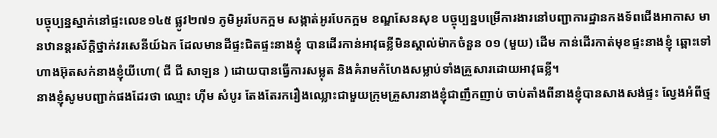បច្ចុប្បន្នស្នាក់នៅផ្ទះលេខ១៤៥ ផ្លូវ២៧១ ភូមិអូរបែកក្អម សង្កាត់អូរបែកក្អម ខណ្ឌសែនសុខ បច្ចុប្បន្នបម្រើការងារនៅបញ្ជាការដ្ឋានកងទ័ពជើងអាកាស មានឋានន្តរស័ក្តិថ្នាក់វរសេនីយ៍ឯក ដែលមានដីផ្ទះជិតផ្ទះនាងខ្ញុំ បានដើរកាន់អាវុធខ្លីមិនស្គាល់ម៉ាកចំនួន ០១ (មួយ) ដើម កាន់ដើរកាត់មុខផ្ទះនាងខ្ញុំ ឆ្ពោះទៅហាងអ៊ុតសក់នាងខ្ញុំយីហោ( ជី ជី សាឡន ) ដោយបានធ្វើការសម្លុត និងគំរាមកំហែងសម្លាប់ទាំងគ្រួសារដោយអាវុធខ្លី។
នាងខ្ញុំសូមបញ្ជាក់ផងដែរថា ឈ្មោះ ហ៊ីម សំបូរ តែងតែរករឿងឈ្លោះជាមួយក្រុមគ្រួសារនាងខ្ញុំជាញឹកញាប់ ចាប់តាំងពីនាងខ្ញុំបានសាងសង់ផ្ទះ ល្វែងអំពីថ្ម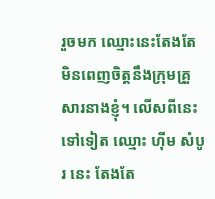រួចមក ឈ្មោះនេះតែងតែមិនពេញចិត្តនឹងក្រុមគ្រួសារនាងខ្ញុំ។ លើសពីនេះទៅទៀត ឈ្មោះ ហ៊ីម សំបូរ នេះ តែងតែ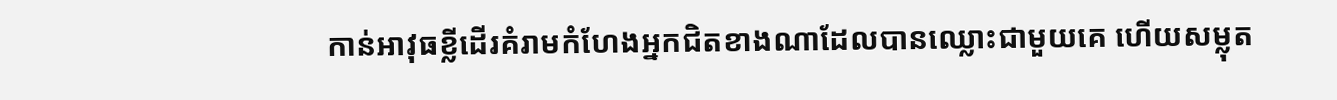កាន់អាវុធខ្លីដើរគំរាមកំហែងអ្នកជិតខាងណាដែលបានឈ្លោះជាមួយគេ ហើយសម្លុត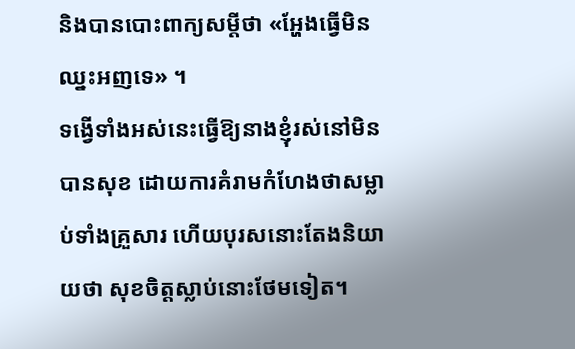និងបានបោះពាក្យសម្តីថា «អ្ហែងធ្វើមិនឈ្នះអញទេ» ។
ទង្វើទាំងអស់នេះធ្វើឱ្យនាងខ្ញុំរស់នៅមិនបានសុខ ដោយការគំរាមកំហែងថាសម្លាប់ទាំងគ្រួសារ ហើយបុរសនោះតែងនិយាយថា សុខចិត្តស្លាប់នោះថែមទៀត។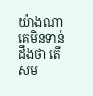យ៉ាងណា គេមិនទាន់ដឹងថា តើសម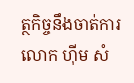ត្ថកិច្ចនឹងចាត់ការលោក ហ៊ីម សំ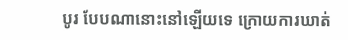បូរ បែបណានោះនៅឡើយទេ ក្រោយការឃាត់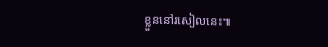ខ្លួននៅរសៀលនេះ៕